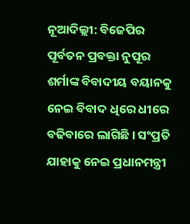ନୂଆଦିଲ୍ଲୀ: ବିଜେପିର ପୂର୍ବତନ ପ୍ରବକ୍ତା ନୁପୂର ଶର୍ମାଙ୍କ ବିବାଦୀୟ ବୟାନକୁ ନେଇ ବିବାଦ ଧିରେ ଧୀରେ ବଢିବାରେ ଲାଗିଛି । ସଂପ୍ରତି ଯାହାକୁ ନେଇ ପ୍ରଧାନମନ୍ତ୍ରୀ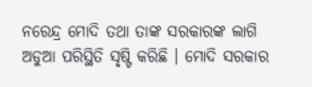ନରେନ୍ଦ୍ର ମୋଦି ତଥା ତାଙ୍କ ସରକାରଙ୍କ ଲାଗି ଅଡୁଆ ପରିସ୍ଥିତି ସୃଷ୍ଟି କରିଛି । ମୋଦି ସରକାର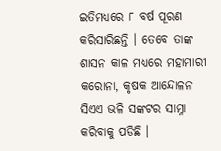ଇତିମଧ୍ୟରେ ୮ ବର୍ଷ ପୂରଣ କରିସାରିଛନ୍ତି । ତେବେ ତାଙ୍କ ଶାସନ କାଳ ମଧ୍ୟରେ ମହାମାରୀ କରୋନା, କୃଷକ ଆନ୍ଦୋଳନ ସିଏଏ ଭଳି ସଙ୍କଟର ସାମ୍ନା କରିବାକୁ ପଡିଛି ।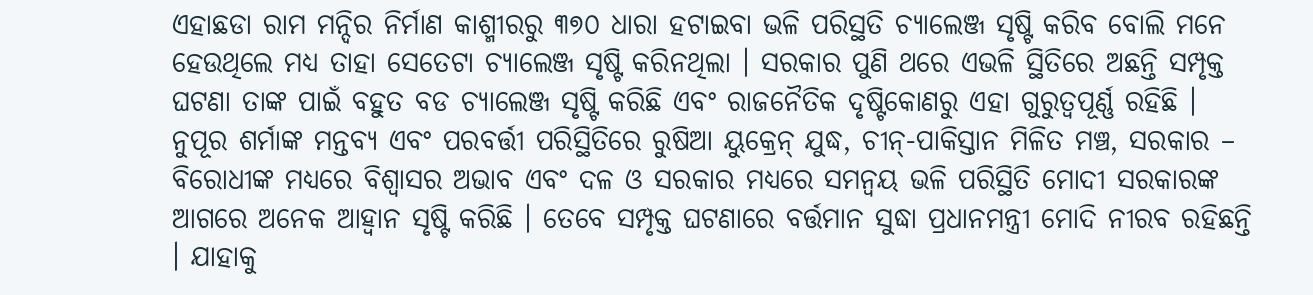ଏହାଛଡା ରାମ ମନ୍ଦିର ନିର୍ମାଣ କାଶ୍ମୀରରୁ ୩୭୦ ଧାରା ହଟାଇବା ଭଳି ପରିସ୍ଥତି ଚ୍ୟାଲେଞ୍ଜ ସୃଷ୍ଟି କରିବ ବୋଲି ମନେ ହେଉଥିଲେ ମଧ୍ୟ ତାହା ସେତେଟା ଚ୍ୟାଲେଞ୍ଜ ସୃଷ୍ଟି କରିନଥିଲା । ସରକାର ପୁଣି ଥରେ ଏଭଳି ସ୍ଥିତିରେ ଅଛନ୍ତି ସମ୍ପୃକ୍ତ ଘଟଣା ତାଙ୍କ ପାଇଁ ବହୁତ ବଡ ଚ୍ୟାଲେଞ୍ଜ ସୃଷ୍ଟି କରିଛି ଏବଂ ରାଜନୈତିକ ଦୃଷ୍ଟିକୋଣରୁ ଏହା ଗୁରୁତ୍ୱପୂର୍ଣ୍ଣ ରହିଛି । ନୁପୂର ଶର୍ମାଙ୍କ ମନ୍ତବ୍ୟ ଏବଂ ପରବର୍ତ୍ତୀ ପରିସ୍ଥିତିରେ ରୁଷିଆ ୟୁକ୍ରେନ୍ ଯୁଦ୍ଧ, ଚୀନ୍-ପାକିସ୍ତାନ ମିଳିତ ମଞ୍ଚ, ସରକାର – ବିରୋଧୀଙ୍କ ମଧ୍ୟରେ ବିଶ୍ୱାସର ଅଭାବ ଏବଂ ଦଳ ଓ ସରକାର ମଧ୍ୟରେ ସମନ୍ୱୟ ଭଳି ପରିସ୍ଥିତି ମୋଦୀ ସରକାରଙ୍କ ଆଗରେ ଅନେକ ଆହ୍ୱାନ ସୃଷ୍ଟି କରିଛି । ତେବେ ସମ୍ପୃକ୍ତ ଘଟଣାରେ ବର୍ତ୍ତମାନ ସୁଦ୍ଧା ପ୍ରଧାନମନ୍ତ୍ରୀ ମୋଦି ନୀରବ ରହିଛନ୍ତି । ଯାହାକୁ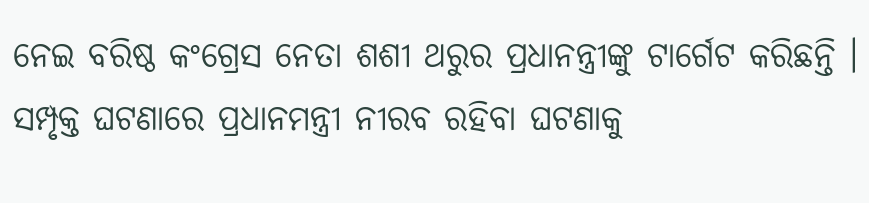ନେଇ ବରିଷ୍ଠ କଂଗ୍ରେସ ନେତା ଶଶୀ ଥରୁର ପ୍ରଧାନନ୍ତ୍ରୀଙ୍କୁ ଟାର୍ଗେଟ କରିଛନ୍ତି । ସମ୍ପୃକ୍ତ ଘଟଣାରେ ପ୍ରଧାନମନ୍ତ୍ରୀ ନୀରବ ରହିବା ଘଟଣାକୁ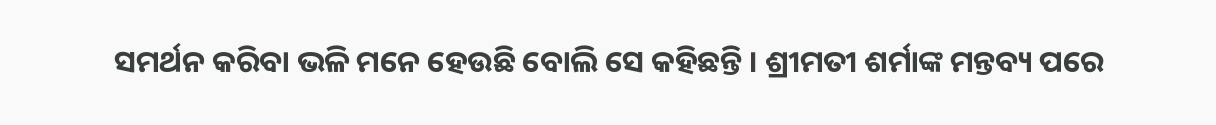ସମର୍ଥନ କରିବା ଭଳି ମନେ ହେଉଛି ବୋଲି ସେ କହିଛନ୍ତି । ଶ୍ରୀମତୀ ଶର୍ମାଙ୍କ ମନ୍ତବ୍ୟ ପରେ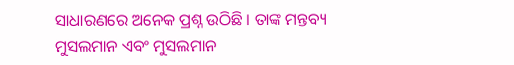ସାଧାରଣରେ ଅନେକ ପ୍ରଶ୍ନ ଉଠିଛି । ତାଙ୍କ ମନ୍ତବ୍ୟ ମୁସଲମାନ ଏବଂ ମୁସଲମାନ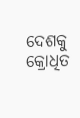ଦେଶକୁ କ୍ରୋଧିତ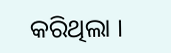କରିଥିଲା ।